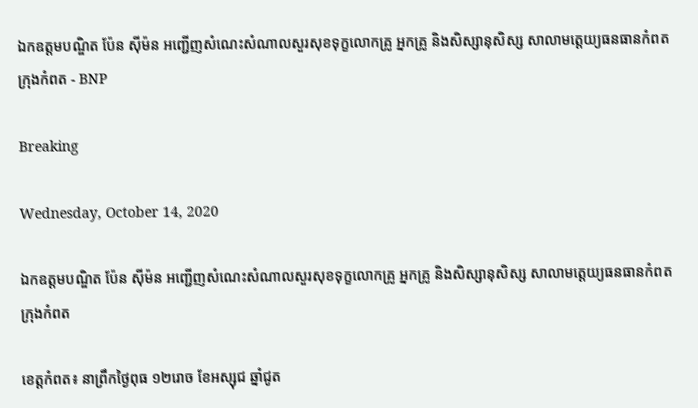ឯកឧត្តមបណ្ឌិត ប៉ែន ស៊ីម៉ន អញ្ជើញសំណេះសំណាលសួរសុខទុក្ខលោកគ្រូ អ្នកគ្រូ និងសិស្សានុសិស្ស សាលាមត្តេយ្យធនធានកំពត ក្រុងកំពត - BNP

Breaking

Wednesday, October 14, 2020

ឯកឧត្តមបណ្ឌិត ប៉ែន ស៊ីម៉ន អញ្ជើញសំណេះសំណាលសួរសុខទុក្ខលោកគ្រូ អ្នកគ្រូ និងសិស្សានុសិស្ស សាលាមត្តេយ្យធនធានកំពត ក្រុងកំពត

ខេត្តកំពត៖ នាព្រឹកថ្ងៃពុធ ១២រោច ខែអស្សុជ ឆ្នាំជូត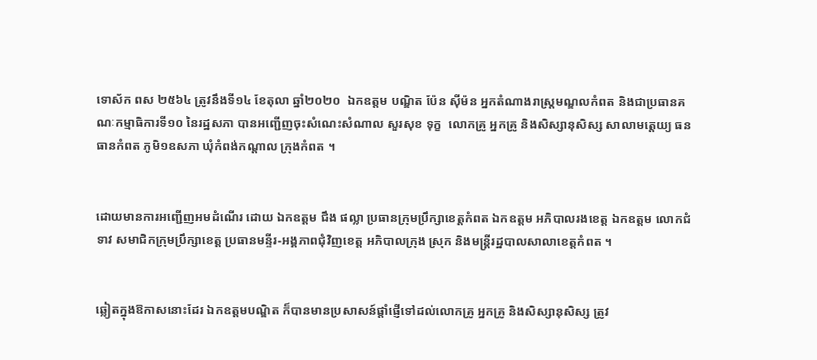ទោស័ក ពស ២៥៦៤ ត្រូវនឹងទី១៤ ខែតុលា ឆ្នាំ២០២០  ឯកឧត្តម បណ្ឌិត ប៉ែន ស៊ីម៉ន អ្នកតំណាងរាស្រ្តមណ្ឌលកំពត និងជាប្រធានគណៈកម្មាធិការទី១០ នៃរដ្ឋសភា បានអញ្ជើញចុះសំណេះសំណាល សួរសុខ ទុក្ខ  លោកគ្រូ អ្នកគ្រូ និងសិស្សានុសិស្ស សាលាមត្តេយ្យ ធនធានកំពត ភូមិ១ឧសភា ឃុំកំពង់កណ្តាល ក្រុងកំពត ។


ដោយមានការអញ្ជើញអមដំណើរ ដោយ ឯកឧត្តម ជឹង ផល្លា ប្រធានក្រុមប្រឹក្សាខេត្តកំពត ឯកឧត្តម អភិបាលរងខេត្ត ឯកឧត្តម លោកជំទាវ សមាជិកក្រុមប្រឹក្សាខេត្ត ប្រធានមន្ទីរ-អង្គភាពជុំវិញខេត្ត អភិបាលក្រុង ស្រុក និងមន្ត្រីរដ្ឋបាលសាលាខេត្តកំពត ។


ឆ្លៀតក្នុងឱកាសនោះដែរ ឯកឧត្តមបណ្ឌិត ក៏បានមានប្រសាសន៍ផ្ដាំផ្ញើទៅដល់លោកគ្រូ អ្នកគ្រូ និងសិស្សានុសិស្ស ត្រូវ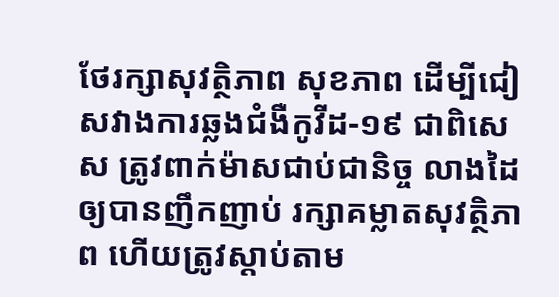ថែរក្សាសុវត្ថិភាព សុខភាព ដើម្បីជៀសវាងការឆ្លងជំងឺកូវីដ-១៩ ជាពិសេស ត្រូវពាក់ម៉ាសជាប់ជានិច្ច លាងដៃឲ្យបានញឹកញាប់ រក្សាគម្លាតសុវត្ថិភាព ហើយត្រូវស្តាប់តាម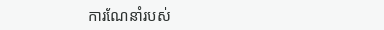ការណែនាំរបស់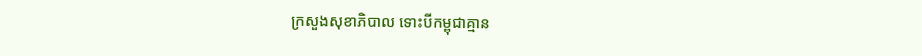ក្រសួងសុខាភិបាល ទោះបីកម្ពុជាគ្មាន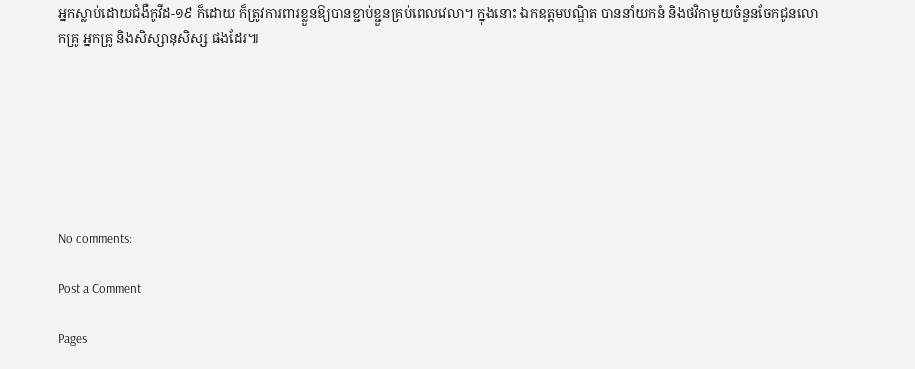អ្នកស្លាប់ដោយជំងឺកូវីដ-១៩ ក៏ដោយ ក៏ត្រូវការពារខ្លួនឱ្យបានខ្ជាប់ខ្ជួនគ្រប់ពេលវេលា។ ក្នុងនោះ ឯកឧត្តមបណ្ឌិត បាននាំយកនំ និងថវិកាមួយចំនួនចែកជូនលោកគ្រូ អ្នកគ្រូ និងសិស្សានុសិស្ស ផងដែរ៕







No comments:

Post a Comment

Pages